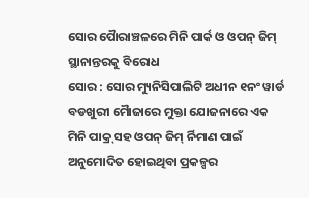ସୋର ପୈାରାଞ୍ଚଳରେ ମିନି ପାର୍କ ଓ ଓପନ୍ ଜିମ୍ ସ୍ଥାନାନ୍ତରକୁ ବିରୋଧ
ସୋର : ସୋର ମ୍ୟୁନିସିପାଲିଟି ଅଧୀନ ୧ନଂ ୱାର୍ଡ ବଡଖୁରୀ ମୈାଜାରେ ମୁକ୍ତା ଯୋଜନାରେ ଏକ ମିନି ପାକ୍ର୍ ସହ ଓପନ୍ ଜିମ୍ ର୍ନିମାଣ ପାଇଁ ଅନୁମୋଦିତ ହୋଇଥିବା ପ୍ରକଳ୍ପର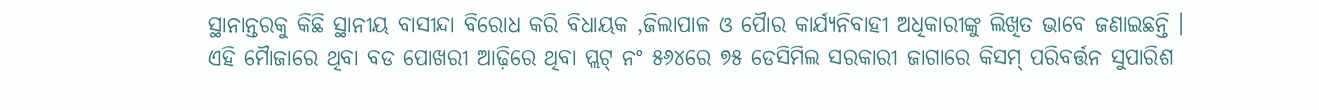ସ୍ଥାନାନ୍ତରକୁ କିଛି ସ୍ଥାନୀୟ ବାସୀନ୍ଦା ବିରୋଧ କରି ବିଧାୟକ ,ଜିଲାପାଳ ଓ ପୈାର କାର୍ଯ୍ୟନିବାହୀ ଅଧିକାରୀଙ୍କୁ ଲିଖିତ ଭାବେ ଜଣାଇଛନ୍ତି । ଏହି ମୈାଜାରେ ଥିବା ବଡ ପୋଖରୀ ଆଢ଼ିରେ ଥିବା ପ୍ଲଟ୍ ନଂ ୫୬୪ରେ ୭୫ ଡେସିମିଲ ସରକାରୀ ଜାଗାରେ କିସମ୍ ପରିବର୍ତ୍ତନ ସୁପାରିଶ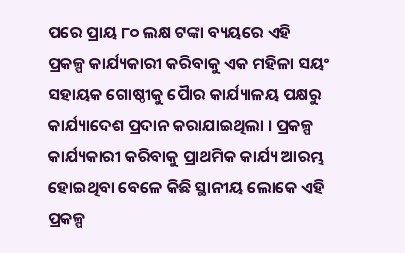ପରେ ପ୍ରାୟ ୮୦ ଲକ୍ଷ ଟଙ୍କା ବ୍ୟୟରେ ଏହି ପ୍ରକଳ୍ପ କାର୍ଯ୍ୟକାରୀ କରିବାକୁ ଏକ ମହିଳା ସୟଂ ସହାୟକ ଗୋଷ୍ଠୀକୁ ପୈାର କାର୍ଯ୍ୟାଳୟ ପକ୍ଷରୁ କାର୍ଯ୍ୟାଦେଶ ପ୍ରଦାନ କରାଯାଇଥିଲା । ପ୍ରକଳ୍ପ କାର୍ଯ୍ୟକାରୀ କରିବାକୁ ପ୍ରାଥମିକ କାର୍ଯ୍ୟ ଆରମ୍ଭ ହୋଇଥିବା ବେଳେ କିଛି ସ୍ଥାନୀୟ ଲୋକେ ଏହି ପ୍ରକଳ୍ପ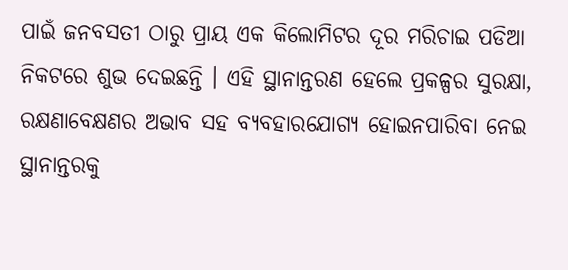ପାଇଁ ଜନବସତୀ ଠାରୁ ପ୍ରାୟ ଏକ କିଲୋମିଟର ଦୂର ମରିଚାଇ ପଡିଆ ନିକଟରେ ଶୁଭ ଦେଇଛନ୍ତି । ଏହି ସ୍ଥାନାନ୍ତରଣ ହେଲେ ପ୍ରକଳ୍ପର ସୁରକ୍ଷା, ରକ୍ଷଣାବେକ୍ଷଣର ଅଭାବ ସହ ବ୍ୟବହାରଯୋଗ୍ୟ ହୋଇନପାରିବା ନେଇ ସ୍ଥାନାନ୍ତରକୁ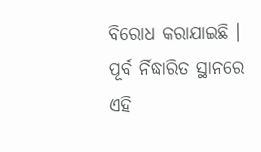ବିରୋଧ କରାଯାଇଛି । ପୂର୍ବ ର୍ନିଦ୍ଧାରିତ ସ୍ଥାନରେ ଏହି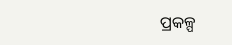ପ୍ରକଳ୍ପ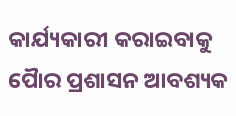କାର୍ଯ୍ୟକାରୀ କରାଇବାକୁ ପୈାର ପ୍ରଶାସନ ଆବଶ୍ୟକ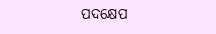ପଦକ୍ଷେପ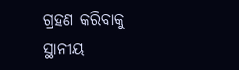ଗ୍ରହଣ କରିବାକୁ ସ୍ଥାନୀୟ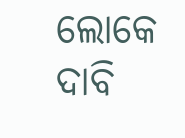ଲୋକେ ଦାବି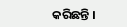କରିଛନ୍ତି ।